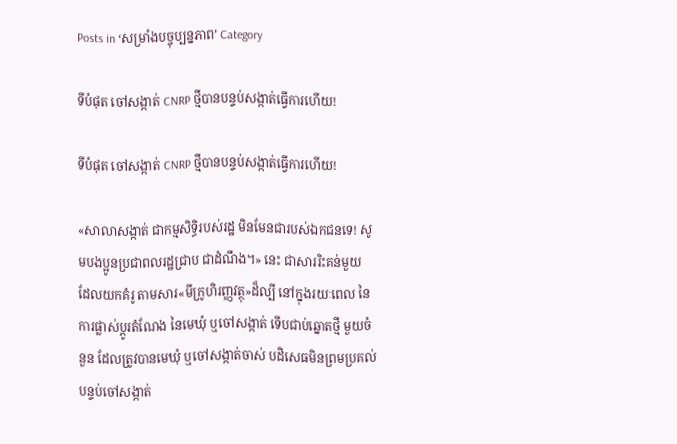Posts in ‘សម្រាំងបច្ចុប្បន្នភាព’ Category

ទីបំផុត ចៅសង្កាត់ CNRP ថ្មីបានបន្ទប់សង្កាត់ធ្វើការហើយ!

ទីបំផុត ចៅសង្កាត់ CNRP ថ្មីបានបន្ទប់សង្កាត់ធ្វើការហើយ!

«សាលាសង្កាត់ ជាកម្មសិទ្ធិរបស់រដ្ឋ មិនមែនជារបស់ឯកជនទេ! សូមបងប្អូនប្រជាពលរដ្ឋជ្រាប ជាដំណឹង។» នេះ ជាសាររិះគន់មួយ ដែលយកគំរូ តាមសារ«មីក្រូហិរញ្ញវត្ថុ»ដ៏ល្បី នៅក្នុងរយៈពេល នៃការផ្លាស់ប្ដូរតំណែង នៃមេឃុំ ឬចៅសង្កាត់ ទើបជាប់ឆ្នោតថ្មី មួយចំនួន ដែលត្រូវបានមេឃុំ ឬចៅសង្កាត់ចាស់ បដិសេធមិនព្រមប្រគល់បន្ទប់ចៅសង្កាត់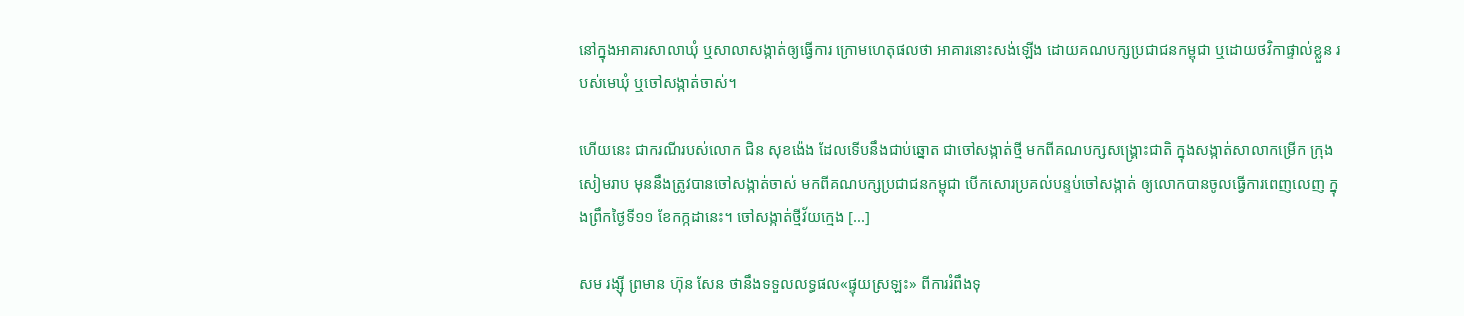នៅក្នុងអាគារសាលាឃុំ ឬសាលាសង្កាត់ឲ្យធ្វើការ ក្រោមហេតុផលថា អាគារនោះសង់ឡើង ដោយគណបក្សប្រជាជនកម្ពុជា ឬដោយថវិកាផ្ទាល់ខ្លួន របស់មេឃុំ ឬចៅសង្កាត់ចាស់។

ហើយនេះ ជាករណីរបស់លោក ជិន សុខង៉េង ដែលទើបនឹងជាប់ឆ្នោត ជាចៅសង្កាត់ថ្មី មកពីគណបក្សសង្គ្រោះជាតិ ក្នុងសង្កាត់សាលាកម្រើក ក្រុងសៀមរាប មុននឹងត្រូវបានចៅសង្កាត់ចាស់ មកពីគណបក្សប្រជាជនកម្ពុជា បើកសោរប្រគល់បន្ទប់ចៅសង្កាត់ ឲ្យលោកបានចូលធ្វើការពេញលេញ ក្នុងព្រឹកថ្ងៃទី១១ ខែកក្កដានេះ។ ចៅសង្កាត់ថ្មីវ័យក្មេង [...]

សម រង្ស៊ី ព្រមាន ហ៊ុន សែន ថានឹងទទួលលទ្ធផល«ផ្ទុយស្រឡះ» ពីការរំពឹងទុ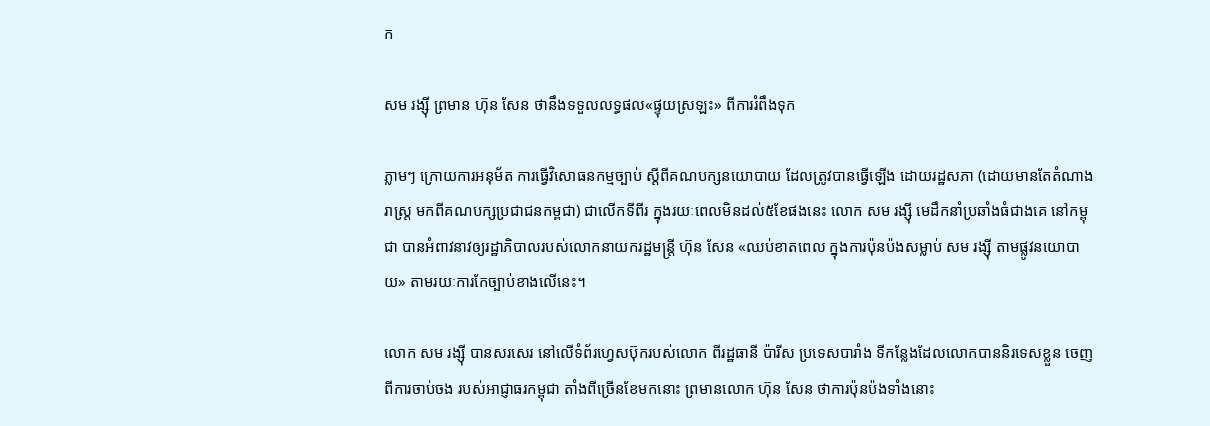ក

សម រង្ស៊ី ព្រមាន ហ៊ុន សែន ថានឹងទទួលលទ្ធផល«ផ្ទុយស្រឡះ» ពីការរំពឹងទុក

ភ្លាមៗ ក្រោយការអនុម័ត ការធ្វើវិសោធនកម្មច្បាប់ ស្ដីពីគណបក្សនយោបាយ ដែលត្រូវបានធ្វើឡើង ដោយរដ្ឋសភា (ដោយមានតែតំណាងរាស្ត្រ មកពីគណបក្សប្រជាជនកម្ពជា) ជាលើកទីពីរ ក្នុងរយៈពេលមិនដល់៥ខែផងនេះ លោក សម រង្ស៊ី មេដឹកនាំប្រឆាំងធំជាងគេ នៅកម្ពុជា បានអំពាវនាវឲ្យរដ្ឋាភិបាលរបស់លោកនាយករដ្ឋមន្ត្រី ហ៊ុន សែន «ឈប់ខាតពេល ក្នុងការប៉ុនប៉ងសម្លាប់ សម រង្ស៊ី តាមផ្លូវនយោបាយ» តាមរយៈការកែច្បាប់ខាងលើនេះ។

លោក សម រង្ស៊ី បានសរសេរ នៅលើទំព័រហ្វេសប៊ុករបស់លោក ពីរដ្ឋធានី ប៉ារីស ប្រទេសបារាំង ទីកន្លែងដែលលោកបាននិរទេសខ្លួន ចេញពីការចាប់ចង របស់អាជ្ញាធរកម្ពុជា តាំងពីច្រើនខែមកនោះ ព្រមានលោក ហ៊ុន សែន ថាការប៉ុនប៉ងទាំងនោះ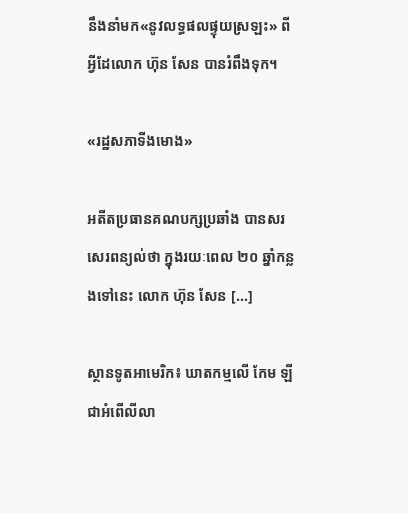នឹងនាំមក«នូវលទ្ធផលផ្ទុយស្រឡះ» ពីអ្វីដែលោក ហ៊ុន សែន បានរំពឹងទុក។

«រដ្ឋសភាទីងមោង»

អតីតប្រធានគណបក្សប្រឆាំង បានសរសេរពន្យល់ថា ក្នុងរយៈពេល ២០ ឆ្នាំកន្លងទៅនេះ លោក ហ៊ុន សែន [...]

ស្ថានទូតអាមេរិក៖ ឃាតកម្មលើ កែម ឡី ជាអំពើលីលា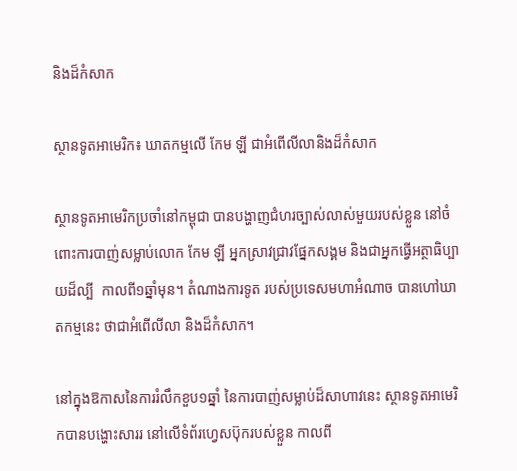និងដ៏កំសាក

ស្ថានទូតអាមេរិក៖ ឃាតកម្មលើ កែម ឡី ជាអំពើលីលានិងដ៏កំសាក

ស្ថានទូតអាមេរិកប្រចាំនៅកម្ពុជា បានបង្ហាញជំហរច្បាស់លាស់មួយរបស់ខ្លួន នៅចំពោះការបាញ់សម្លាប់លោក កែម ឡី អ្នកស្រាវជ្រាវផ្នែកសង្គម និងជាអ្នកធ្វើអត្ថាធិប្បាយដ៏ល្បី  កាលពី១ឆ្នាំមុន។ តំណាងការទូត របស់ប្រទេសមហាអំណាច បានហៅឃាតកម្មនេះ ថាជាអំពើលីលា និងដ៏កំសាក។

នៅក្នុងឱកាសនៃការរំលឹកខួប១ឆ្នាំ នៃការបាញ់សម្លាប់ដ៏សាហាវនេះ ស្ថានទូតអាមេរិកបានបង្ហោះសាររ នៅលើទំព័រហ្វេសប៊ុករបស់ខ្លួន កាលពី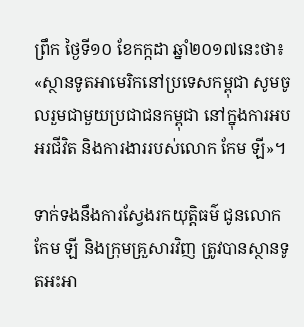ព្រឹក ថ្ងៃទី១០ ខែកក្កដា ឆ្នាំ២០១៧នេះថា៖ «ស្ថានទូតអាមេរិកនៅប្រទេសកម្ពុជា សូមចូលរួមជាមួយប្រជាជនកម្ពុជា នៅក្នុងការអបអរជីវិត និងការងាររបស់លោក កែម ឡី»។

ទាក់ទងនឹងការស្វែងរកយុត្តិធម៌ ជូនលោក កែម ឡី និងក្រុមគ្រួសារវិញ ត្រូវបានស្ថានទូតអះអា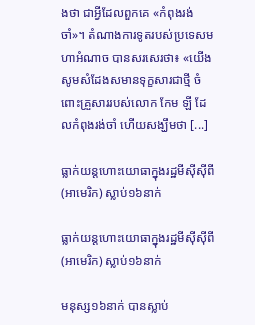ងថា ជាអ្វីដែលពួកគេ «កំពុងរង់ចាំ»។ តំណាងការទូតរបស់ប្រទេសមហាអំណាច បានសរសេរថា៖ «យើងសូមសំដែងសមានទុក្ខសារជាថ្មី ចំពោះគ្រួសាររបស់លោក កែម ឡី ដែលកំពុងរង់ចាំ ហើយសង្ឃឹមថា [...]

ធ្លាក់យន្ដហោះយោធាក្នុងរដ្ឋមីស៊ីស៊ីពី(អាមេរិក) ស្លាប់១៦នាក់

ធ្លាក់យន្ដហោះយោធាក្នុងរដ្ឋមីស៊ីស៊ីពី(អាមេរិក) ស្លាប់១៦នាក់

មនុស្ស១៦នាក់ បានស្លាប់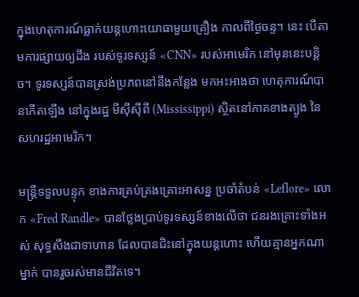ក្នុងហេតុការណ៍ធ្លាក់យន្ដហោះយោធាមួយគ្រឿង កាលពីថ្ងៃចន្ទ។ នេះ បើតាមការផ្សាយឲ្យដឹង របស់ទូរទស្សន៍ «CNN» របស់អាមេរិក នៅមុននេះបន្តិច។ ទូរទស្សន៍បានស្រង់ប្រភពនៅនឹងកន្លែង មកអះអាងថា ហេតុការណ៍បានកើតឡើង នៅក្នុងរដ្ឋ មីស៊ីស៊ីពី (Mississippi) ស្ថិតនៅភាគខាងត្បូង នៃសហរដ្ឋអាមេរិក។

មន្ត្រីទទួលបន្ទុក ខាងការគ្រប់គ្រងគ្រោះអាសន្ន ប្រចាំតំបន់ «Leflore» លោក «Fred Randle» បានថ្លែងប្រាប់ទូរទស្សន៍ខាងលើថា ជនរងគ្រោះទាំងអស់ សុទ្ធសឹងជាទាហាន ដែលបានជិះនៅក្នុងយន្ដហោះ ហើយគ្មានអ្នកណាម្នាក់ បានរួចរស់មានជីវិតទេ។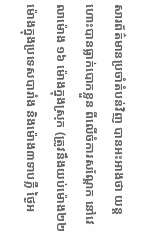សារព័ត៌មានប្រចាំតំបន់វិញ បានអះអាងថា យន្ដហោះបានធ្លាក់បោកខ្លួន ពីលើចំការសណ្ដែក នៅវេលាម៉ោង ១៦ ម៉ោងក្នុងស្រុក (ត្រូវនឹងយប់ម៉ោង២២ ម៉ោងក្នុងប្រទេសបារាំង និងម៉ោង៣ទាបភ្លឺ ថ្ងៃអ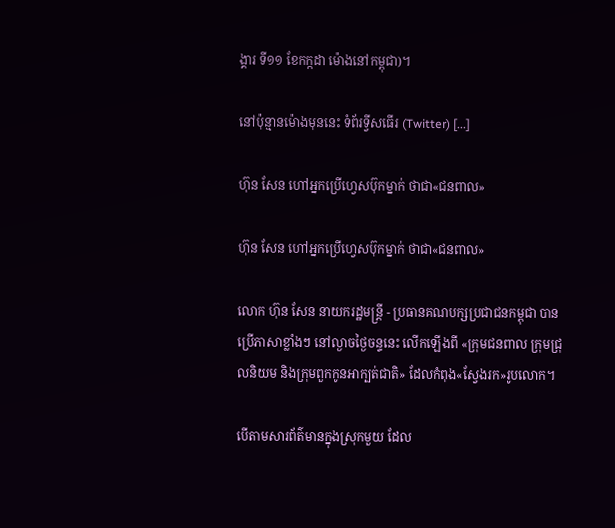ង្គារ ទី១១ ខែកក្កដា ម៉ោងនៅកម្ពុជា)។

នៅប៉ុន្មានម៉ោងមុននេះ ទំព័រទ្វីសធើរ (Twitter) [...]

ហ៊ុន សែន ហៅអ្នកប្រើហ្វេសប៊ុកម្នាក់ ថាជា«ជនពាល»

ហ៊ុន សែន ហៅអ្នកប្រើហ្វេសប៊ុកម្នាក់ ថាជា«ជនពាល»

លោក ហ៊ុន សែន នាយករដ្ឋមន្ត្រី - ប្រធានគណបក្សប្រជាជនកម្ពុជា បានប្រើភាសាខ្លាំងៗ នៅល្ងាចថ្ងៃចន្ទនេះ លើកឡើងពី «ក្រុមជនពាល ក្រុមជ្រុលនិយម និងក្រុមពួកកូនអាក្បត់ជាតិ» ដែលកំពុង«ស្វែងរក»រូបលោក។

បើតាមសារព័ត៌មានក្នុងស្រុកមួយ ដែល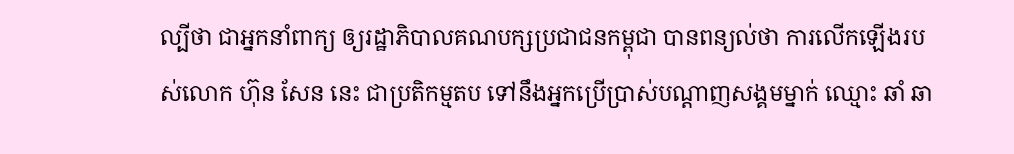ល្បីថា ជាអ្នកនាំពាក្យ ឲ្យរដ្ឋាភិបាលគណបក្សប្រជាជនកម្ពុជា បានពន្យល់ថា ការលើកឡើងរបស់លោក ហ៊ុន សែន នេះ ជាប្រតិកម្មតប ទៅនឹងអ្នកប្រើប្រាស់បណ្ដាញសង្គមម្នាក់ ឈ្មោះ ឆាំ ឆា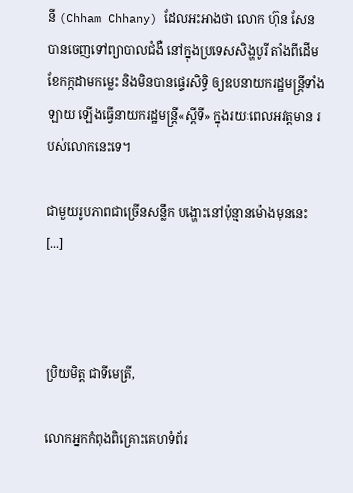នី (Chham Chhany) ដែលអះអាងថា លោក ហ៊ុន សែន បានចេញទៅព្យាបាលជំងឺ នៅក្នុងប្រទេសសិង្ហបូរី តាំងពីដើមខែកក្កដាមកម្លេះ និងមិនបានផ្ទេរសិទ្ធិ ឲ្យឧបនាយករដ្ឋមន្ត្រីទាំងឡាយ ឡើងធ្វើនាយករដ្ឋមន្ត្រី«ស្ដីទី» ក្នុងរយៈពេលអវត្តមាន របស់លោកនេះទេ។

ជាមួយរូបភាពជាច្រើនសន្លឹក បង្ហោះនៅប៉ុន្មានម៉ោងមុននេះ [...]



ប្រិយមិត្ត ជាទីមេត្រី,

លោកអ្នកកំពុងពិគ្រោះគេហទំព័រ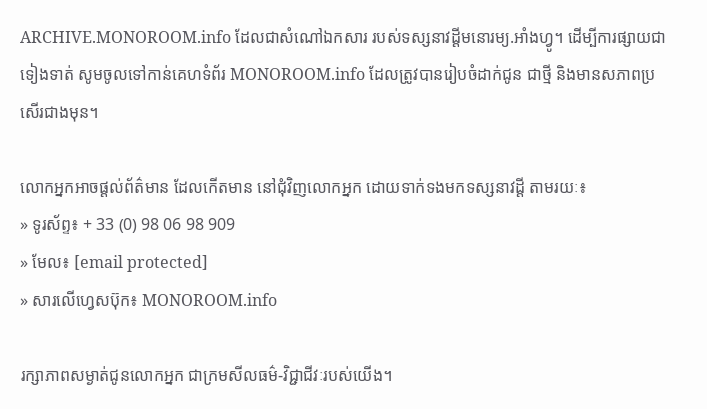ARCHIVE.MONOROOM.info ដែលជាសំណៅឯកសារ របស់ទស្សនាវដ្ដីមនោរម្យ.អាំងហ្វូ។ ដើម្បីការផ្សាយជាទៀងទាត់ សូមចូលទៅកាន់គេហទំព័រ MONOROOM.info ដែលត្រូវបានរៀបចំដាក់ជូន ជាថ្មី និងមានសភាពប្រសើរជាងមុន។

លោកអ្នកអាចផ្ដល់ព័ត៌មាន ដែលកើតមាន នៅជុំវិញលោកអ្នក ដោយទាក់ទងមកទស្សនាវដ្ដី តាមរយៈ៖
» ទូរស័ព្ទ៖ + 33 (0) 98 06 98 909
» មែល៖ [email protected]
» សារលើហ្វេសប៊ុក៖ MONOROOM.info

រក្សាភាពសម្ងាត់ជូនលោកអ្នក ជាក្រមសីលធម៌-វិជ្ជាជីវៈរបស់យើង។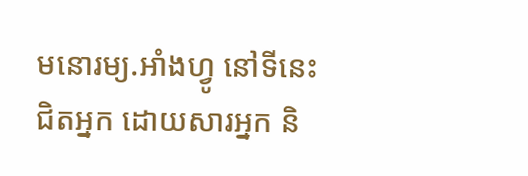មនោរម្យ.អាំងហ្វូ នៅទីនេះ ជិតអ្នក ដោយសារអ្នក និ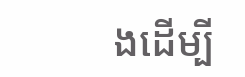ងដើម្បី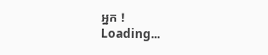អ្នក !
Loading...